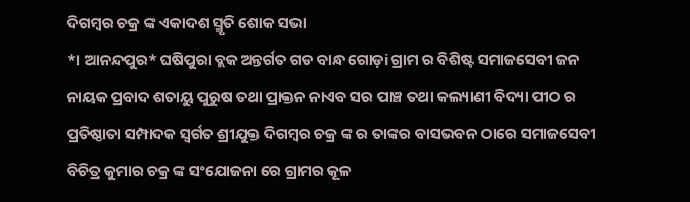ଦିଗମ୍ବର ଚକ୍ର ଙ୍କ ଏକାଦଶ ସ୍ମୃତି ଶୋକ ସଭା
*। ଆନନ୍ଦପୁର* ଘଷିପୁରା ବ୍ଲକ ଅନ୍ତର୍ଗତ ଗଡ ବାନ୍ଧ ଗୋଡ଼i ଗ୍ରାମ ର ବିଶିଷ୍ଟ ସମାଜସେବୀ ଜନ ନାୟକ ପ୍ରବାଦ ଶତାୟୁ ପୁରୁଷ ତଥା ପ୍ରାକ୍ତନ ନାଏବ ସର ପାଞ୍ଚ ତଥା କଲ୍ୟାଣୀ ବିଦ୍ୟା ପୀଠ ର ପ୍ରତିଷ୍ଠାତା ସମ୍ପାଦକ ସ୍ବର୍ଗତ ଶ୍ରୀଯୁକ୍ତ ଦିଗମ୍ବର ଚକ୍ର ଙ୍କ ର ତାଙ୍କର ବାସଭବନ ଠାରେ ସମାଜସେବୀ ବିଚିତ୍ର କୁମାର ଚକ୍ର ଙ୍କ ସଂଯୋଜନା ରେ ଗ୍ରାମର କୂଳ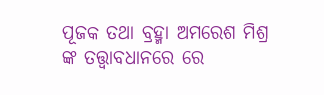ପୂଜକ ତଥା ବ୍ରହ୍ମା ଅମରେଶ ମିଶ୍ର ଙ୍କ ତତ୍ତ୍ଵାବଧାନରେ ରେ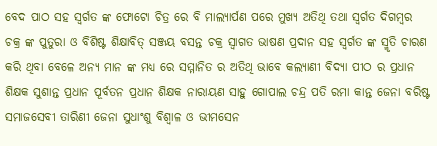ବେଦ ପାଠ ସହ ସ୍ବର୍ଗତ ଙ୍କ ଫୋଟୋ ଚିତ୍ର ରେ ବି ମାଲ୍ୟାର୍ପଣ ପରେ ମୁଖ୍ୟ ଅତିଥି ତଥା ସ୍ବର୍ଗତ ଦିଗମ୍ବର ଚକ୍ର ଙ୍କ ପୁତୁରା ଓ ବିଶିଷ୍ଟ ଶିକ୍ଷାବିତ୍ ସଞ୍ଜୟ ବସନ୍ତ ଚକ୍ର ସ୍ବାଗତ ଭାଷଣ ପ୍ରଦାନ ସହ ସ୍ବର୍ଗତ ଙ୍କ ସ୍ମୃତି ଚାରଣ କରି ଥିବା ବେଳେ ଅନ୍ୟ ମାନ ଙ୍କ ମଧ୍ୟ ରେ ସମ୍ମାନିତ ର ଅତିଥି ଭାବେ କଲ୍ୟାଣୀ ବିଦ୍ୟା ପୀଠ ର ପ୍ରଧାନ ଶିକ୍ଷକ ସୁଶାନ୍ତ ପ୍ରଧାନ ପୂର୍ବତନ ପ୍ରଧାନ ଶିକ୍ଷକ ନାରାୟଣ ସାହୁ ଗୋପାଲ ଚନ୍ଦ୍ର ପତି ରମା କାନ୍ତ ଜେନା ବରିଷ୍ଟ ସମାଜସେବୀ ତାରିଣୀ ଜେନା ସୁଧାଂଶୁ ବିଶ୍ଵାଳ ଓ ଭୀମସେନ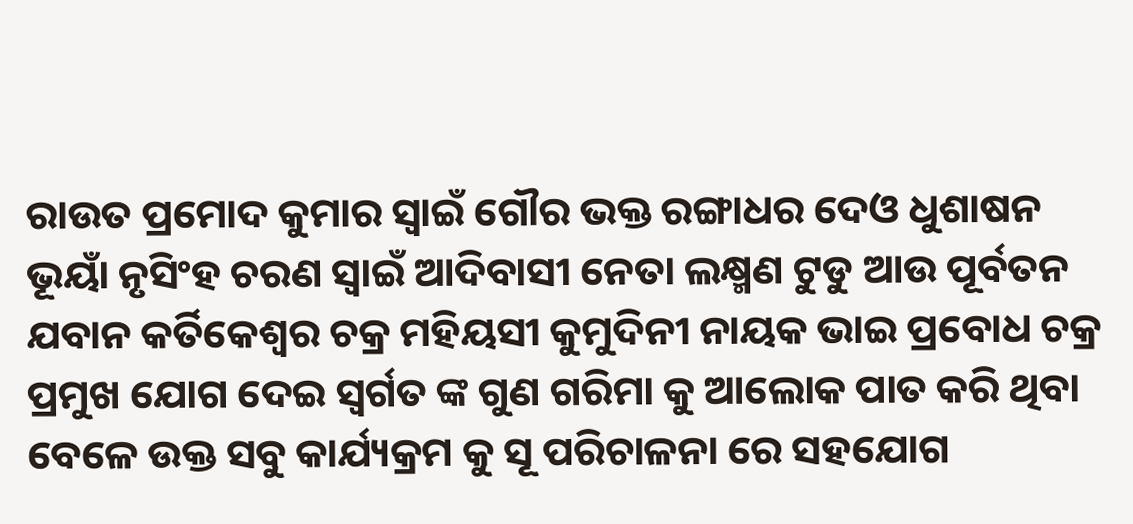ରାଉତ ପ୍ରମୋଦ କୁମାର ସ୍ୱାଇଁ ଗୌର ଭକ୍ତ ରଙ୍ଗାଧର ଦେଓ ଧୁଶାଷନ ଭୂୟାଁ ନୃସିଂହ ଚରଣ ସ୍ୱାଇଁ ଆଦିବାସୀ ନେତା ଲକ୍ଷ୍ମଣ ଟୁଡୁ ଆଉ ପୂର୍ବତନ ଯବାନ କର୍ତିକେଶ୍ଵର ଚକ୍ର ମହିୟସୀ କୁମୁଦିନୀ ନାୟକ ଭାଇ ପ୍ରବୋଧ ଚକ୍ର ପ୍ରମୁଖ ଯୋଗ ଦେଇ ସ୍ବର୍ଗତ ଙ୍କ ଗୁଣ ଗରିମା କୁ ଆଲୋକ ପାତ କରି ଥିବା ବେଳେ ଉକ୍ତ ସବୁ କାର୍ଯ୍ୟକ୍ରମ କୁ ସୂ ପରିଚାଳନା ରେ ସହଯୋଗ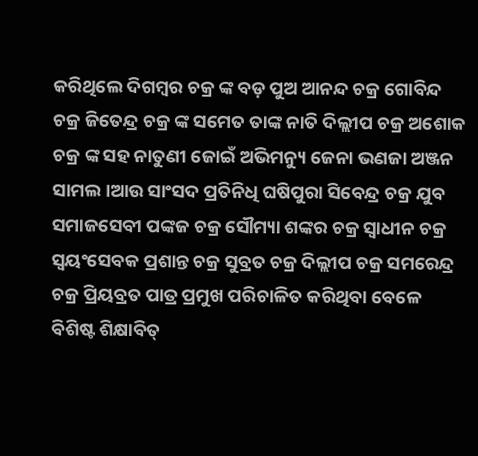କରିଥିଲେ ଦିଗମ୍ବର ଚକ୍ର ଙ୍କ ବଡ଼ ପୁଅ ଆନନ୍ଦ ଚକ୍ର ଗୋବିନ୍ଦ ଚକ୍ର ଜିତେନ୍ଦ୍ର ଚକ୍ର ଙ୍କ ସମେତ ତାଙ୍କ ନାତି ଦିଲ୍ଲୀପ ଚକ୍ର ଅଶୋକ ଚକ୍ର ଙ୍କ ସହ ନାତୁଣୀ ଜୋଇଁ ଅଭିମନ୍ୟୁ ଜେନା ଭଣଜା ଅଞ୍ଜନ ସାମଲ।ଆଉ ସାଂସଦ ପ୍ରତିନିଧି ଘଷିପୁରା ସିବେନ୍ଦ୍ର ଚକ୍ର ଯୁବ ସମାଜସେବୀ ପଙ୍କଜ ଚକ୍ର ସୌମ୍ୟା ଶଙ୍କର ଚକ୍ର ସ୍ଵାଧୀନ ଚକ୍ର ସ୍ଵୟଂସେବକ ପ୍ରଶାନ୍ତ ଚକ୍ର ସୁବ୍ରତ ଚକ୍ର ଦିଲ୍ଲୀପ ଚକ୍ର ସମରେନ୍ଦ୍ର ଚକ୍ର ପ୍ରିୟବ୍ରତ ପାତ୍ର ପ୍ରମୁଖ ପରିଚାଳିତ କରିଥିବା ବେଳେ ବିଶିଷ୍ଟ ଶିକ୍ଷାବିତ୍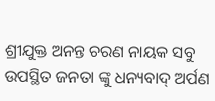ଶ୍ରୀଯୁକ୍ତ ଅନନ୍ତ ଚରଣ ନାୟକ ସବୁ ଉପସ୍ଥିତ ଜନତା ଙ୍କୁ ଧନ୍ୟବାଦ୍ ଅର୍ପଣ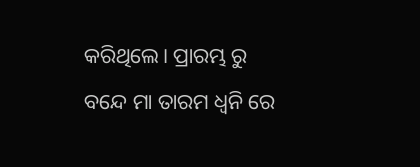କରିଥିଲେ। ପ୍ରାରମ୍ଭ ରୁ ବନ୍ଦେ ମା ତାରମ ଧ୍ଵନି ରେ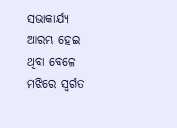ସଭାକାର୍ଯ୍ୟ ଆରମ୍ଭ ହେଇ ଥିବା ବେଳେ ମଝିରେ ସ୍ବର୍ଗତ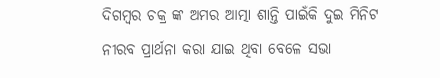ଦିଗମ୍ବର ଚକ୍ର ଙ୍କ ଅମର ଆତ୍ମା ଶାନ୍ତି ପାଇଁକି ଦୁଇ ମିନିଟ ନୀରବ ପ୍ରାର୍ଥନା କରା ଯାଇ ଥିବା ବେଳେ ସଭା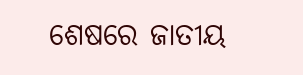ଶେଷରେ ଜାତୀୟ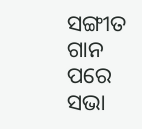ସଙ୍ଗୀତ ଗାନ ପରେ ସଭା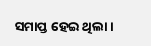ସମାପ୍ତ ହେଇ ଥିଲା।